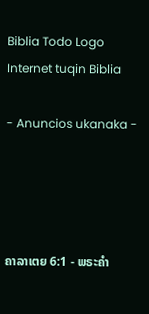Biblia Todo Logo
Internet tuqin Biblia

- Anuncios ukanaka -




ຄາລາເຕຍ 6:1 - ພຣະຄຳ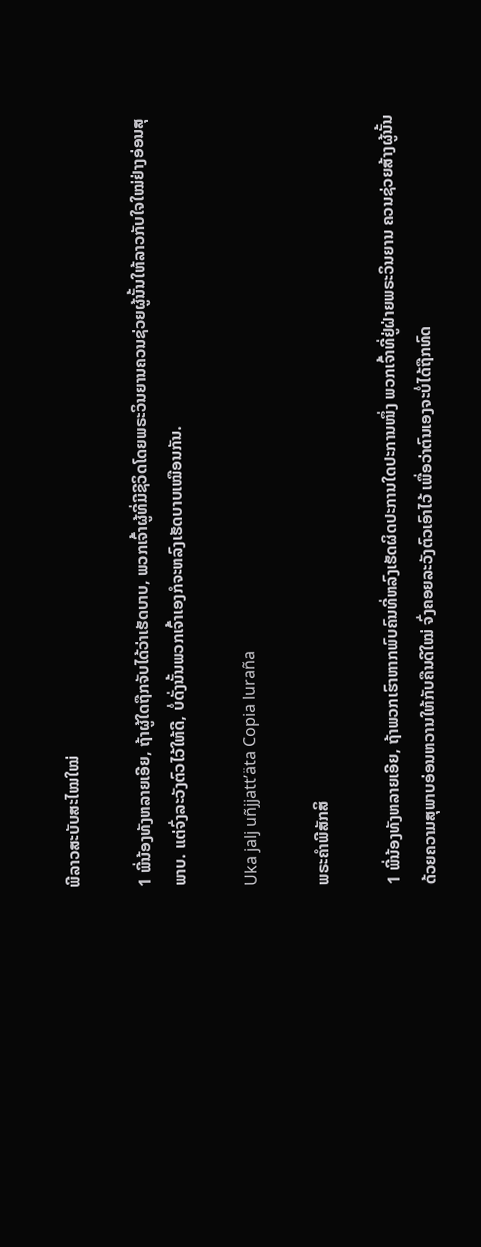ພີລາວສະບັບສະໄໝໃໝ່

1 ພີ່ນ້ອງທັງຫລາຍເອີຍ, ຖ້າຜູ້ໃດຖືກຈັບໄດ້ວ່າເຮັດບາບ, ພວກເຈົ້າຜູ້ທີ່ມີຊີວິດໂດຍພຣະວິນຍານຄວນຊ່ວຍຜູ້ນັ້ນໃຫ້ລາວກັບໃຈໃໝ່ຢ່າງອ່ອນສຸພາບ. ແຕ່ຈົ່ງລະວັງຕົວໄວ້ໃຫ້ດີ, ບໍ່ດັ່ງນັ້ນພວກເຈົ້າເອງກໍຈະຫລົງເຮັດບາບເໝືອນກັນ.

Uka jalj uñjjattʼäta Copia luraña

ພຣະຄຳພີສັກສິ

1 ພີ່ນ້ອງທັງຫລາຍເອີຍ, ຖ້າພວກເຮົາຫາກພົບຄົນທີ່ຫລົງເຮັດຜິດປະການໃດປະການໜຶ່ງ ພວກເຈົ້າທີ່ຢູ່ຝ່າຍພຣະວິນຍານ ຄວນຊ່ວຍສ້າງຜູ້ນັ້ນດ້ວຍຄວາມສຸພາບອ່ອນຫວານໃຫ້ກັບຄືນດີໃໝ່ ຈົ່ງຄອຍລະວັງຕົວເອົາໄວ້ ເພື່ອວ່າຕົນເອງຈະບໍ່ໄດ້ຖືກທົດ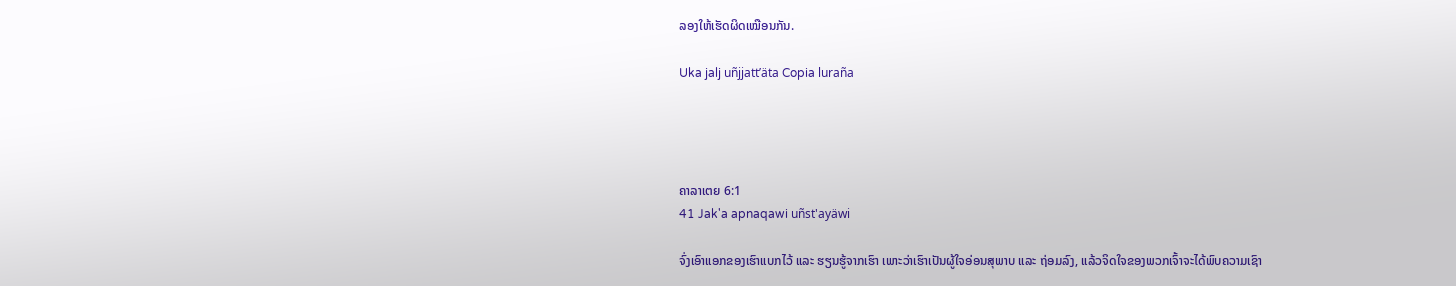ລອງໃຫ້ເຮັດຜິດເໝືອນກັນ.

Uka jalj uñjjattʼäta Copia luraña




ຄາລາເຕຍ 6:1
41 Jak'a apnaqawi uñst'ayäwi

ຈົ່ງເອົາແອກຂອງເຮົາແບກໄວ້ ແລະ ຮຽນຮູ້ຈາກເຮົາ ເພາະວ່າເຮົາເປັນຜູ້ໃຈອ່ອນສຸພາບ ແລະ ຖ່ອມລົງ, ແລ້ວຈິດໃຈຂອງພວກເຈົ້າຈະໄດ້ພົບຄວາມເຊົາ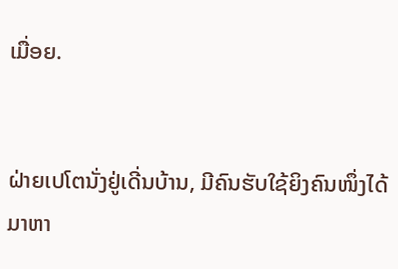ເມື່ອຍ.


ຝ່າຍເປໂຕນັ່ງຢູ່ເດີ່ນບ້ານ, ມີຄົນຮັບໃຊ້ຍິງຄົນໜຶ່ງໄດ້ມາຫາ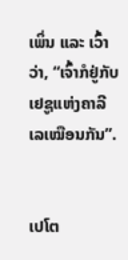ເພິ່ນ ແລະ ເວົ້າວ່າ, “ເຈົ້າກໍຢູ່ກັບເຢຊູແຫ່ງຄາລີເລເໝືອນກັນ”.


ເປໂຕ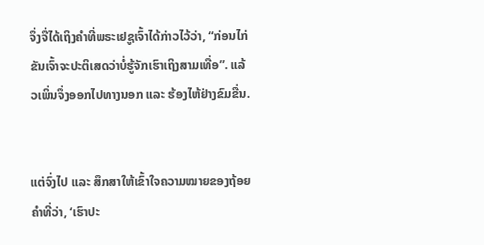ຈຶ່ງຈື່ໄດ້ເຖິງຄຳທີ່ພຣະເຢຊູເຈົ້າໄດ້ກ່າວໄວ້ວ່າ, “ກ່ອນໄກ່ຂັນເຈົ້າຈະປະຕິເສດວ່າບໍ່ຮູ້ຈັກເຮົາເຖິງສາມເທື່ອ”. ແລ້ວເພິ່ນຈຶ່ງອອກໄປທາງນອກ ແລະ ຮ້ອງໄຫ້ຢ່າງຂົມຂື່ນ.


ແຕ່ຈົ່ງໄປ ແລະ ສຶກສາໃຫ້ເຂົ້າໃຈຄວາມໝາຍຂອງຖ້ອຍຄຳທີ່ວ່າ, ‘ເຮົາປະ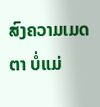ສົງຄວາມເມດຕາ ບໍ່ແມ່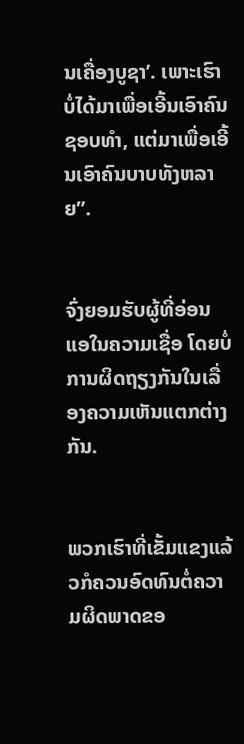ນເຄື່ອງບູຊາ’. ເພາະເຮົາບໍ່ໄດ້ມາເພື່ອເອີ້ນເອົາຄົນຊອບທຳ, ແຕ່ມາເພື່ອເອີ້ນເອົາຄົນບາບທັງຫລາຍ”.


ຈົ່ງຍອມຮັບຜູ້ທີ່ອ່ອນແອໃນຄວາມເຊື່ອ ໂດຍບໍ່ການຜິດຖຽງກັນໃນເລື່ອງຄວາມເຫັນແຕກຕ່າງກັນ.


ພວກເຮົາທີ່ເຂັ້ມແຂງແລ້ວກໍຄວນອົດທົນຕໍ່ຄວາມຜິດພາດຂອ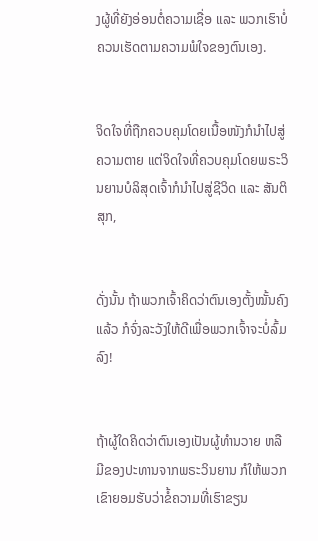ງຜູ້ທີ່ຍັງອ່ອນຕໍ່ຄວາມເຊື່ອ ແລະ ພວກເຮົາບໍ່ຄວນເຮັດຕາມຄວາມພໍໃຈຂອງຕົນເອງ.


ຈິດໃຈທີ່ຖືກຄວບຄຸມໂດຍເນື້ອໜັງກໍນໍາໄປສູ່ຄວາມຕາຍ ແຕ່ຈິດໃຈທີ່ຄວບຄຸມໂດຍພຣະວິນຍານບໍລິສຸດເຈົ້າກໍນໍາໄປສູ່ຊີວິດ ແລະ ສັນຕິສຸກ,


ດັ່ງນັ້ນ ຖ້າພວກເຈົ້າຄິດວ່າຕົນເອງຕັ້ງໝັ້ນຄົງແລ້ວ ກໍຈົ່ງລະວັງໃຫ້ດີເພື່ອພວກເຈົ້າຈະບໍ່ລົ້ມລົງ!


ຖ້າຜູ້ໃດຄິດວ່າຕົນເອງເປັນຜູ້ທຳນວາຍ ຫລື ມີຂອງປະທານຈາກພຣະວິນຍານ ກໍໃຫ້ພວກເຂົາຍອມຮັບວ່າຂໍ້ຄວາມທີ່ເຮົາຂຽນ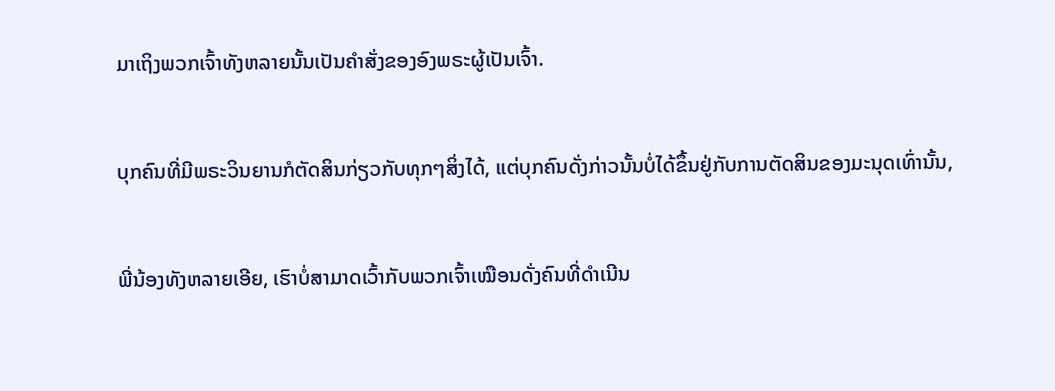ມາເຖິງພວກເຈົ້າທັງຫລາຍນັ້ນເປັນຄຳສັ່ງຂອງອົງພຣະຜູ້ເປັນເຈົ້າ.


ບຸກຄົນທີ່ມີພຣະວິນຍານກໍຕັດສິນກ່ຽວກັບທຸກໆສິ່ງໄດ້, ແຕ່ບຸກຄົນດັ່ງກ່າວນັ້ນບໍ່ໄດ້ຂຶ້ນຢູ່ກັບການຕັດສິນຂອງມະນຸດເທົ່ານັ້ນ,


ພີ່ນ້ອງທັງຫລາຍເອີຍ, ເຮົາບໍ່ສາມາດເວົ້າກັບພວກເຈົ້າເໝືອນດັ່ງຄົນທີ່ດຳເນີນ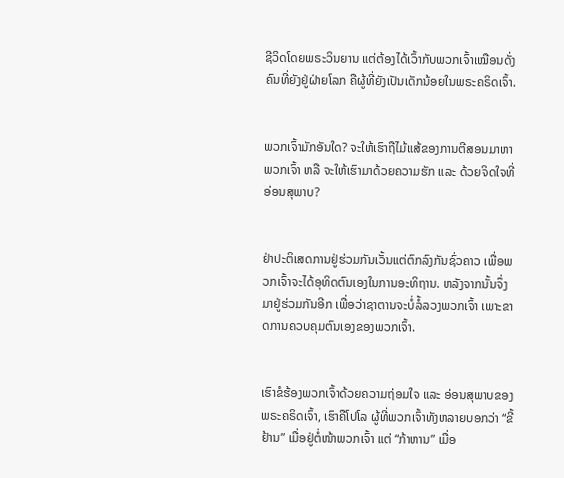ຊີວິດໂດຍພຣະວິນຍານ ແຕ່ຕ້ອງໄດ້ເວົ້າກັບພວກເຈົ້າເໝືອນດັ່ງຄົນທີ່ຍັງຢູ່ຝ່າຍໂລກ ຄືຜູ້ທີ່ຍັງເປັນເດັກນ້ອຍໃນພຣະຄຣິດເຈົ້າ.


ພວກເຈົ້າມັກອັນໃດ? ຈະໃຫ້ເຮົາຖືໄມ້ແສ້ຂອງການຕີສອນມາຫາພວກເຈົ້າ ຫລື ຈະໃຫ້ເຮົາມາດ້ວຍຄວາມຮັກ ແລະ ດ້ວຍຈິດໃຈທີ່ອ່ອນສຸພາບ?


ຢ່າປະຕິເສດການຢູ່ຮ່ວມກັນເວັ້ນແຕ່ຕົກລົງກັນຊົ່ວຄາວ ເພື່ອພວກເຈົ້າຈະໄດ້ອຸທິດຕົນເອງໃນການອະທິຖານ. ຫລັງຈາກນັ້ນຈຶ່ງມາຢູ່ຮ່ວມກັນອີກ ເພື່ອວ່າຊາຕານຈະບໍ່ລໍ້ລວງພວກເຈົ້າ ເພາະຂາດການຄວບຄຸມຕົນເອງຂອງພວກເຈົ້າ.


ເຮົາຂໍຮ້ອງພວກເຈົ້າດ້ວຍຄວາມຖ່ອມໃຈ ແລະ ອ່ອນສຸພາບຂອງພຣະຄຣິດເຈົ້າ, ເຮົາຄືໂປໂລ ຜູ້ທີ່ພວກເຈົ້າທັງຫລາຍບອກວ່າ “ຂີ້ຢ້ານ” ເມື່ອຢູ່ຕໍ່ໜ້າພວກເຈົ້າ ແຕ່ “ກ້າຫານ” ເມື່ອ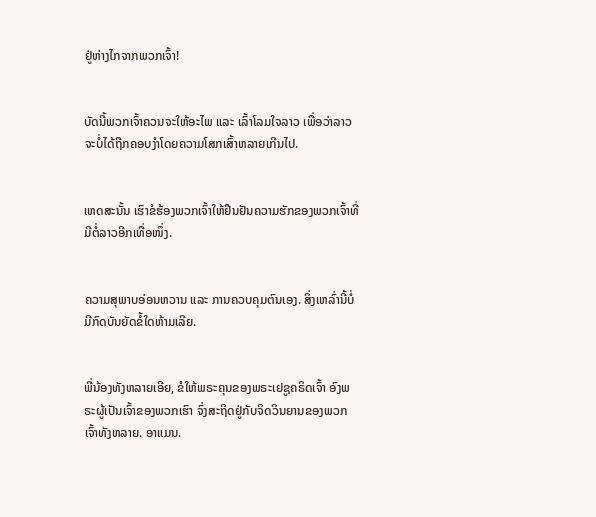ຢູ່ຫ່າງໄກຈາກພວກເຈົ້າ!


ບັດນີ້ພວກເຈົ້າຄວນຈະໃຫ້ອະໄພ ແລະ ເລົ້າໂລມໃຈລາວ ເພື່ອວ່າລາວຈະບໍ່ໄດ້ຖືກຄອບງຳໂດຍຄວາມໂສກເສົ້າຫລາຍເກີນໄປ.


ເຫດສະນັ້ນ ເຮົາຂໍຮ້ອງພວກເຈົ້າໃຫ້ຢືນຢັນຄວາມຮັກຂອງພວກເຈົ້າທີ່ມີຕໍ່ລາວອີກເທື່ອໜຶ່ງ.


ຄວາມສຸພາບອ່ອນຫວານ ແລະ ການຄວບຄຸມຕົນເອງ. ສິ່ງເຫລົ່ານີ້ບໍ່ມີກົດບັນຍັດຂໍ້ໃດຫ້າມເລີຍ.


ພີ່ນ້ອງທັງຫລາຍເອີຍ, ຂໍໃຫ້ພຣະຄຸນຂອງພຣະເຢຊູຄຣິດເຈົ້າ ອົງພຣະຜູ້ເປັນເຈົ້າຂອງພວກເຮົາ ຈົ່ງສະຖິດຢູ່ກັບຈິດວິນຍານຂອງພວກເຈົ້າທັງຫລາຍ. ອາແມນ.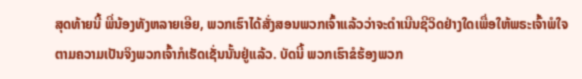ສຸດທ້າຍນີ້ ພີ່ນ້ອງທັງຫລາຍເອີຍ, ພວກເຮົາໄດ້ສັ່ງສອນພວກເຈົ້າແລ້ວວ່າຈະດຳເນີນຊີວິດຢ່າງໃດເພື່ອໃຫ້ພຣະເຈົ້າພໍໃຈ ຕາມຄວາມເປັນຈິງພວກເຈົ້າກໍເຮັດເຊັ່ນນັ້ນຢູ່ແລ້ວ. ບັດນີ້ ພວກເຮົາຂໍຮ້ອງພວກ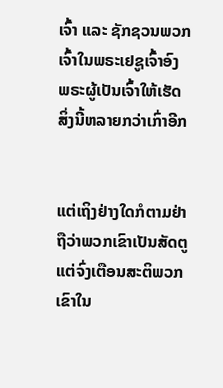ເຈົ້າ ແລະ ຊັກຊວນພວກເຈົ້າໃນພຣະເຢຊູເຈົ້າອົງພຣະຜູ້ເປັນເຈົ້າໃຫ້ເຮັດສິ່ງນີ້ຫລາຍກວ່າເກົ່າອີກ


ແຕ່ເຖິງຢ່າງໃດກໍຕາມຢ່າຖືວ່າພວກເຂົາເປັນສັດຕູ ແຕ່ຈົ່ງເຕືອນສະຕິພວກເຂົາໃນ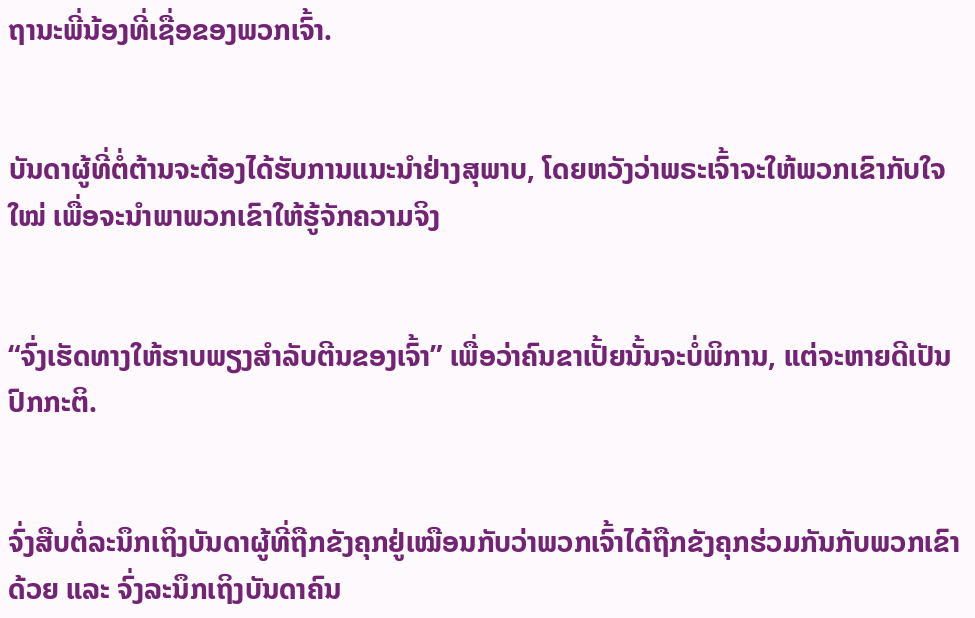ຖານະພີ່ນ້ອງທີ່ເຊື່ອຂອງພວກເຈົ້າ.


ບັນດາຜູ້ທີ່ຕໍ່ຕ້ານຈະຕ້ອງໄດ້ຮັບການແນະນຳຢ່າງສຸພາບ, ໂດຍຫວັງວ່າພຣະເຈົ້າຈະໃຫ້ພວກເຂົາກັບໃຈໃໝ່ ເພື່ອຈະນຳພາພວກເຂົາໃຫ້ຮູ້ຈັກຄວາມຈິງ


“ຈົ່ງເຮັດທາງໃຫ້ຮາບພຽງສຳລັບຕີນຂອງເຈົ້າ” ເພື່ອວ່າຄົນຂາເປັ້ຍນັ້ນຈະບໍ່ພິການ, ແຕ່ຈະຫາຍດີເປັນປົກກະຕິ.


ຈົ່ງສືບຕໍ່ລະນຶກເຖິງບັນດາຜູ້ທີ່ຖືກຂັງຄຸກຢູ່ເໝືອນກັບວ່າພວກເຈົ້າໄດ້ຖືກຂັງຄຸກຮ່ວມກັນກັບພວກເຂົາດ້ວຍ ແລະ ຈົ່ງລະນຶກເຖິງບັນດາຄົນ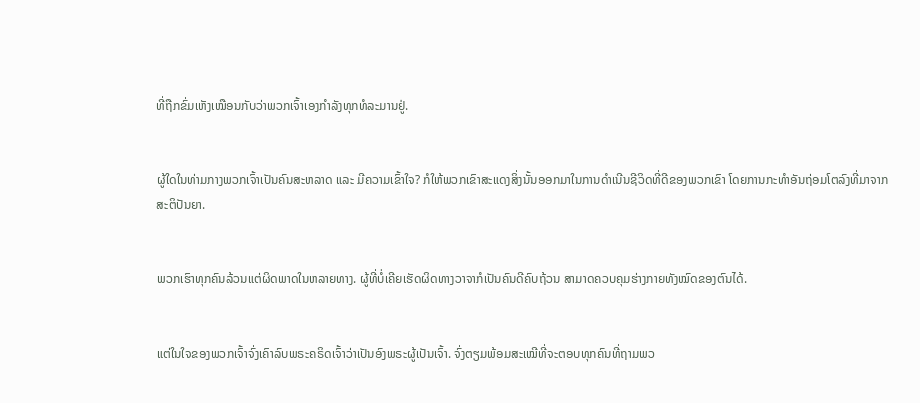ທີ່ຖືກຂົ່ມເຫັງເໝືອນກັບວ່າພວກເຈົ້າເອງກຳລັງທຸກທໍລະມານຢູ່.


ຜູ້ໃດໃນທ່າມກາງພວກເຈົ້າເປັນຄົນສະຫລາດ ແລະ ມີຄວາມເຂົ້າໃຈ? ກໍໃຫ້ພວກເຂົາສະແດງສິ່ງນັ້ນອອກມາໃນການດຳເນີນຊີວິດທີ່ດີຂອງພວກເຂົາ ໂດຍການກະທຳອັນຖ່ອມໂຕລົງທີ່ມາຈາກສະຕິປັນຍາ.


ພວກເຮົາທຸກຄົນລ້ວນແຕ່ຜິດພາດໃນຫລາຍທາງ. ຜູ້ທີ່ບໍ່ເຄີຍເຮັດຜິດທາງວາຈາກໍເປັນຄົນດີຄົບຖ້ວນ ສາມາດຄວບຄຸມຮ່າງກາຍທັງໝົດຂອງຕົນໄດ້.


ແຕ່ໃນໃຈຂອງພວກເຈົ້າຈົ່ງເຄົາລົບພຣະຄຣິດເຈົ້າວ່າເປັນອົງພຣະຜູ້ເປັນເຈົ້າ. ຈົ່ງຕຽມພ້ອມສະເໝີທີ່ຈະຕອບທຸກຄົນທີ່ຖາມພວ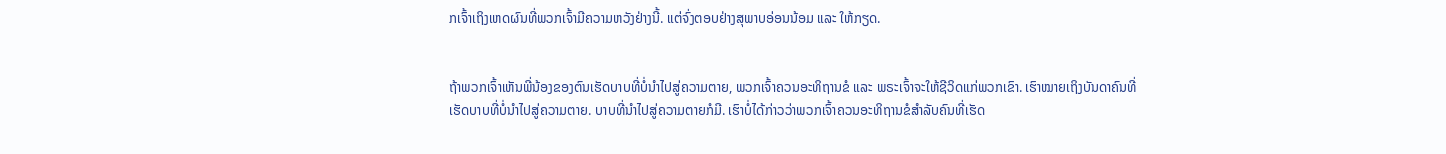ກເຈົ້າເຖິງເຫດຜົນທີ່ພວກເຈົ້າມີຄວາມຫວັງຢ່າງນີ້. ແຕ່ຈົ່ງຕອບຢ່າງສຸພາບອ່ອນນ້ອມ ແລະ ໃຫ້ກຽດ.


ຖ້າພວກເຈົ້າເຫັນພີ່ນ້ອງຂອງຕົນເຮັດບາບທີ່ບໍ່ນຳໄປສູ່ຄວາມຕາຍ, ພວກເຈົ້າຄວນອະທິຖານຂໍ ແລະ ພຣະເຈົ້າຈະໃຫ້ຊີວິດແກ່ພວກເຂົາ. ເຮົາໝາຍເຖິງບັນດາຄົນທີ່ເຮັດບາບທີ່ບໍ່ນຳໄປສູ່ຄວາມຕາຍ. ບາບທີ່ນຳໄປສູ່ຄວາມຕາຍກໍມີ. ເຮົາບໍ່ໄດ້ກ່າວວ່າພວກເຈົ້າຄວນອະທິຖານຂໍສຳລັບຄົນທີ່ເຮັດ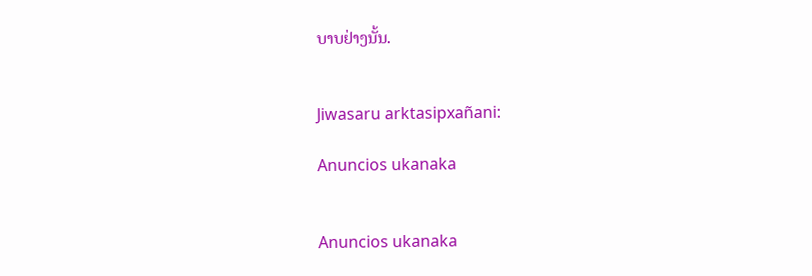ບາບຢ່າງນັ້ນ.


Jiwasaru arktasipxañani:

Anuncios ukanaka


Anuncios ukanaka